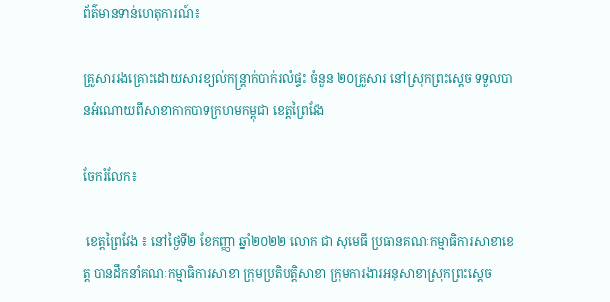ព័ត៌មានទាន់ហេតុការណ៍៖

គ្រួសាររងគ្រោះដោយសារខ្យល់កន្ត្រាក់បាក់រលំផ្ទះ ចំនួន ២០គ្រួសារ នៅស្រុកព្រះស្តេច ទទួលបានអំណោយពីសាខាកាកបាទក្រហមកម្ពុជា ខេត្តព្រៃវែង

ចែករំលែក៖

 ខេត្តព្រៃវែង ៖ នៅថ្ងៃទី២ ខែកញ្ញា ឆ្នាំ២០២២ លោក ជា សុមេធី ប្រធានគណៈកម្មាធិការសាខាខេត្ត បានដឹកនាំគណៈកម្មាធិការសាខា ក្រុមប្រតិបត្តិសាខា ក្រុមការងារអនុសាខាស្រុកព្រះស្តេច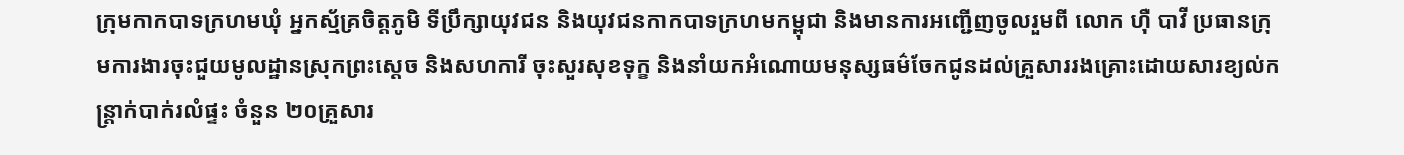ក្រុមកាកបាទក្រហមឃុំ អ្នកស្ម័គ្រចិត្តភូមិ ទីប្រឹក្សាយុវជន និងយុវជនកាកបាទក្រហមកម្ពុជា និងមានការអញ្ជើញចូលរួមពី លោក ហ៊ឺ បាវី ប្រធានក្រុមការងារចុះជួយមូលដ្ឋានស្រុកព្រះស្តេច និងសហការី ចុះសួរសុខទុក្ខ និងនាំយកអំណោយមនុស្សធម៌ចែកជូនដល់គ្រួសាររងគ្រោះដោយសារខ្យល់កន្ត្រាក់បាក់រលំផ្ទះ ចំនួន ២០គ្រួសារ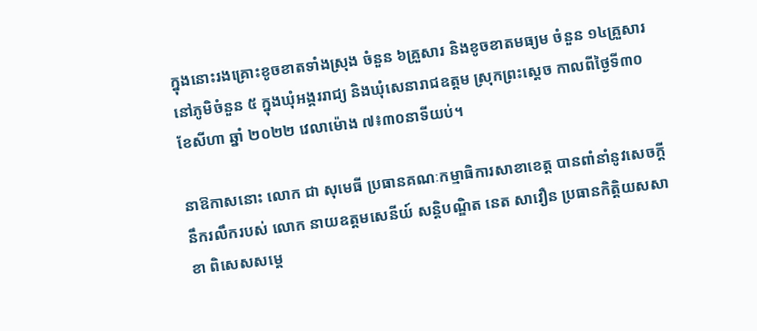ក្នុងនោះរងគ្រោះខូចខាតទាំងស្រុង ចំនួន ៦គ្រួសារ និងខូចខាតមធ្យម ចំនួន ១៤គ្រួសារ នៅភូមិចំនួន ៥ ក្នុងឃុំអង្គររាជ្យ និងឃុំសេនារាជឧត្តម ស្រុកព្រះស្តេច កាលពីថ្ងៃទី៣០ ខែសីហា ឆ្នាំ ២០២២ វេលាម៉ោង ៧៖៣០នាទីយប់។

នាឱកាសនោះ លោក ជា សុមេធី ប្រធានគណៈកម្មាធិការសាខាខេត្ត បានពាំនាំនូវសេចក្តីនឹករលឹករបស់ លោក នាយឧត្តមសេនីយ៍ សន្តិបណ្ឌិត នេត សាវឿន ប្រធានកិត្តិយសសាខា ពិសេសសម្តេ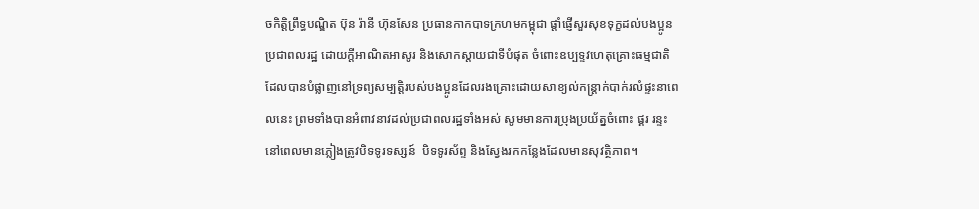ចកិត្តិព្រឹទ្ធបណ្ឌិត ប៊ុន រ៉ានី ហ៊ុនសែន ប្រធានកាកបាទក្រហមកម្ពុជា ផ្តាំផ្ញើសួរសុខទុក្ខដល់បងប្អូនប្រជាពលរដ្ឋ ដោយក្តីអាណិតអាសូរ និងសោកស្តាយជាទីបំផុត ចំពោះឧប្បទ្ទវហេតុគ្រោះធម្មជាតិដែលបានបំផ្លាញនៅទ្រព្យសម្បត្តិរបស់បងប្អូនដែលរងគ្រោះដោយសាខ្យល់កន្រ្តាក់បាក់រលំផ្ទះនាពេលនេះ ព្រមទាំងបានអំពាវនាវដល់ប្រជាពលរដ្ឋទាំងអស់ សូមមានការប្រុងប្រយ័ត្នចំពោះ ផ្គរ រន្ទះ នៅពេលមានភ្លៀងត្រូវបិទទូរទស្សន៍  បិទទូរស័ព្ទ និងស្វែងរកកន្លែងដែលមានសុវត្ថិភាព។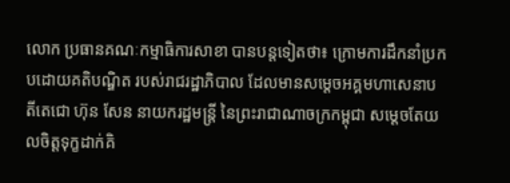លោក ប្រធានគណៈកម្មាធិការសាខា បានបន្តទៀតថា៖ ក្រោមការដឹកនាំប្រកបដោយគតិបណ្ឌិត របស់រាជរដ្ឋាភិបាល ដែលមានសម្ដេចអគ្គមហាសេនាបតីតេជោ ហ៊ុន សែន នាយករដ្ឋមន្ត្រី នៃព្រះរាជាណាចក្រកម្ពុជា សម្ដេចតែយលចិត្តទុក្ខដាក់គិ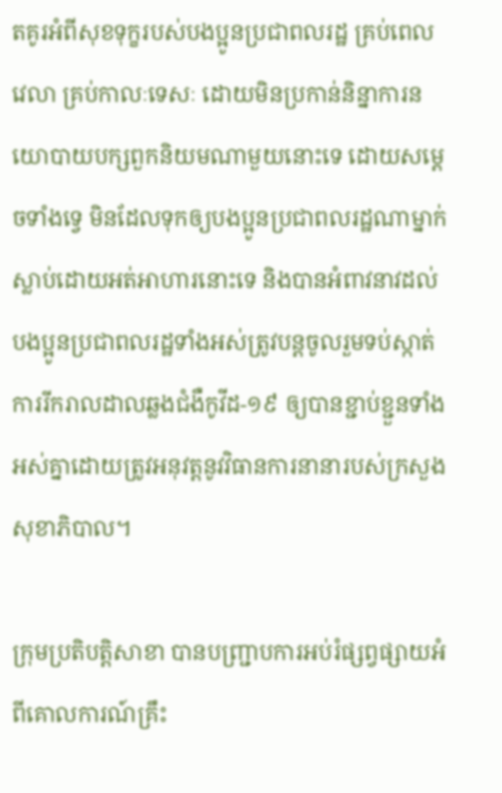តគូរអំពីសុខទុក្ខរបស់បងប្អូនប្រជាពលរដ្ឋ គ្រប់ពេលវេលា គ្រប់កាលៈទេសៈ ដោយមិនប្រកាន់និន្នាការនយោបាយបក្សពួកនិយមណាមួយនោះទេ ដោយសម្ដេចទាំងទ្វេ មិនដែលទុកឲ្យបងប្អូនប្រជាពលរដ្ឋណាម្នាក់ស្លាប់ដោយអត់អាហារនោះទេ និងបានអំពាវនាវដល់បងប្អូនប្រជាពលរដ្ឋទាំងអស់ត្រូវបន្តចូលរួមទប់ស្កាត់ការរីករាលដាលឆ្លងជំងឺកូវីដ-១៩ ឲ្យបានខ្ជាប់ខ្ជួនទាំងអស់គ្នាដោយត្រូវអនុវត្តនូវវិធានការនានារបស់ក្រសួងសុខាភិបាល។

ក្រុមប្រតិបត្តិសាខា បានបញ្រ្ជាបការអប់រំផ្សព្វផ្សាយអំពីគោលការណ៍គ្រឹះ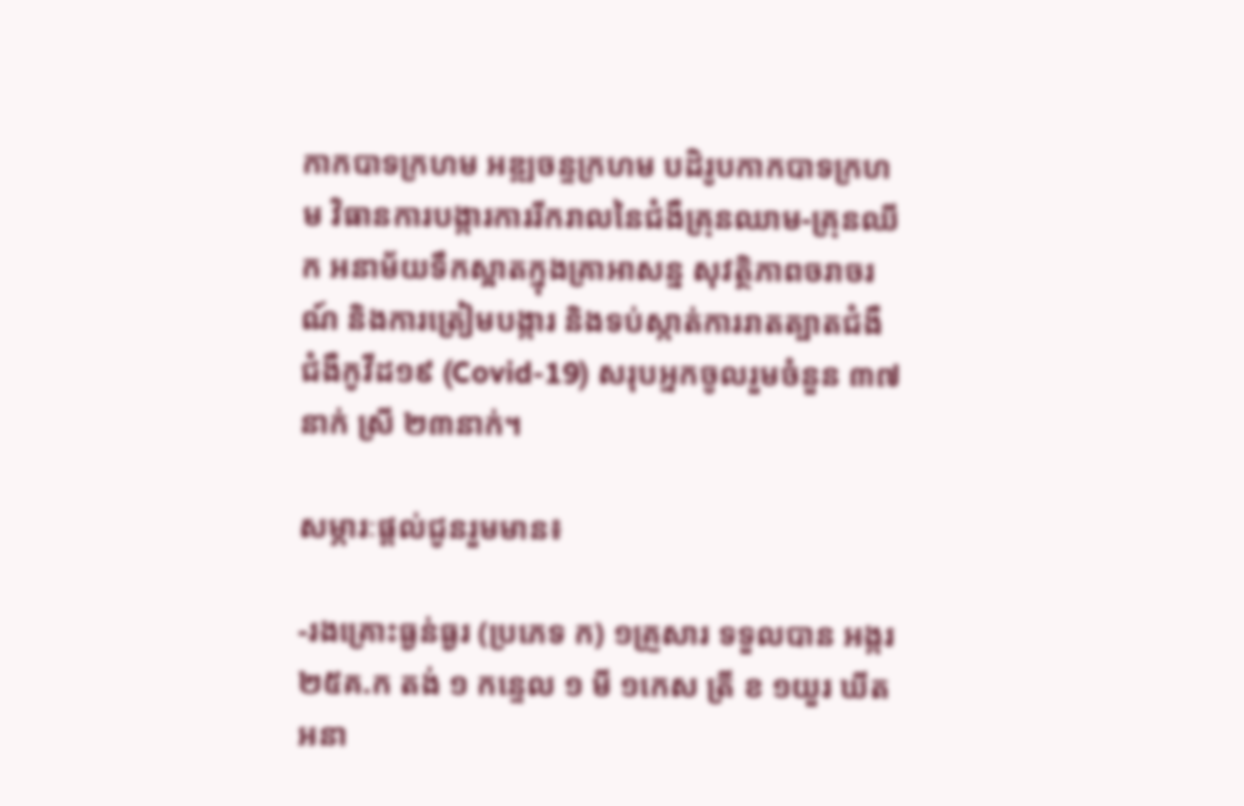កាកបាទក្រហម អឌ្ឍចន្ទក្រហម បដិរូបកាកបាទក្រហម វិធានការបង្ការការរីករាលនៃជំងឺគ្រុនឈាម-គ្រុនឈីក អនាម័យទឹកស្អាតក្នុងគ្រាអាសន្ន សុវត្ថិភាពចរាចរណ៍ និងការត្រៀមបង្ការ និងទប់ស្កាត់ការរាតត្បាតជំងឺជំងឺកូវីដ១៩ (Covid-19) សរុបអ្នកចូលរួមចំនួន ៣៧នាក់ ស្រី ២៣នាក់។

សម្ភារៈផ្តល់ជូនរួមមាន៖

-រងគ្រោះធ្ងន់ធ្ងរ (ប្រភេទ ក) ១គ្រួសារ ទទួលបាន អង្ករ ២៥គ.ក តង់ ១ កន្ទេល ១ មី ១កេស ត្រី ខ ១យួរ ឃីតអនា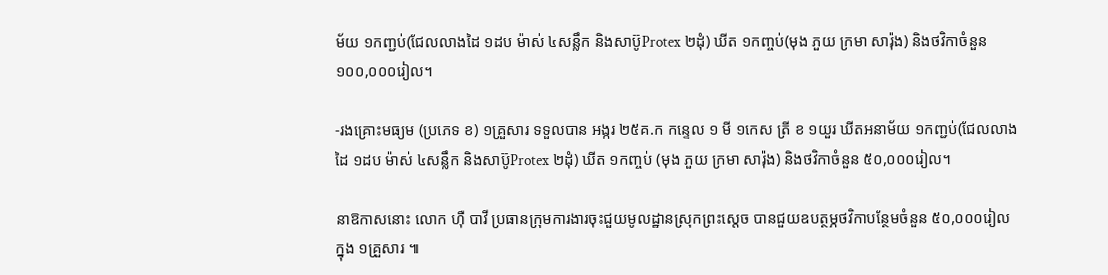ម័យ ១កញ្ជប់(ជែលលាងដៃ ១ដប ម៉ាស់ ៤សន្លឹក និងសាប៊ូProtex ២ដុំ) ឃីត ១កញ្ចប់(មុង ភួយ ក្រមា សារ៉ុង) និងថវិកាចំនួន ១០០,០០០រៀល។

-រងគ្រោះមធ្យម (ប្រភេទ ខ) ១គ្រួសារ ទទួលបាន អង្ករ ២៥គ.ក កន្ទេល ១ មី ១កេស ត្រី ខ ១យួរ ឃីតអនាម័យ ១កញ្ជប់(ជែលលាងដៃ ១ដប ម៉ាស់ ៤សន្លឹក និងសាប៊ូProtex ២ដុំ) ឃីត ១កញ្ចប់ (មុង ភួយ ក្រមា សារ៉ុង) និងថវិកាចំនួន ៥០,០០០រៀល។

នាឱកាសនោះ លោក ហ៊ឺ បាវី ប្រធានក្រុមការងារចុះជួយមូលដ្ឋានស្រុកព្រះស្តេច បានជួយឧបត្ថម្ភថវិកាបន្ថែមចំនួន ៥០,០០០រៀល ក្នុង ១គ្រួសារ ៕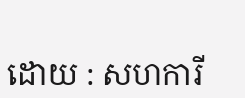ដោយ : សហការី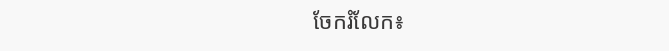ចែករំលែក៖